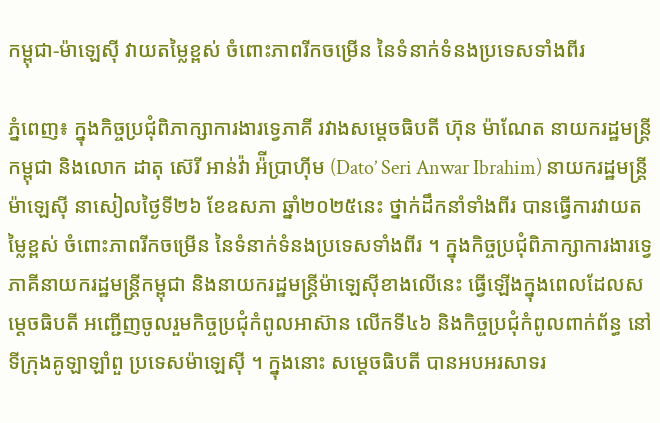កម្ពុជា-ម៉ាឡេស៊ី វាយតម្លៃខ្ពស់ ចំពោះភាពរីកចម្រើន នៃទំនាក់ទំនងប្រទេសទាំងពីរ

ភ្នំពេញ៖ ក្នុងកិច្ចប្រជុំពិភាក្សាការងារទ្វេភាគី រវាងសម្តេចធិបតី ហ៊ុន ម៉ាណែត នាយករដ្ឋមន្ត្រីកម្ពុជា និងលោក ដាតុ ស៊េរី អាន់វ៉ា អ៉ីប្រាហ៊ីម (Dato’ Seri Anwar Ibrahim) នាយករដ្ឋមន្រ្តីម៉ាឡេស៊ី នាសៀលថ្ងៃទី២៦ ខែឧសភា ឆ្នាំ២០២៥នេះ ថ្នាក់ដឹកនាំទាំងពីរ បានធ្វើការវាយតម្លៃខ្ពស់ ចំពោះភាពរីកចម្រើន នៃទំនាក់ទំនងប្រទេសទាំងពីរ ។ ក្នុងកិច្ចប្រជុំពិភាក្សាការងារទ្វេភាគីនាយករដ្ឋមន្ត្រីកម្ពុជា និងនាយករដ្ឋមន្ត្រីម៉ាឡេស៊ីខាងលើនេះ ធ្វើឡើងក្នុងពេលដែលសម្តេចធិបតី អញ្ជើញចូលរួមកិច្ចប្រជុំកំពូលអាស៊ាន លើកទី៤៦ និងកិច្ចប្រជុំកំពូលពាក់ព័ន្ធ នៅទីក្រុងគូឡាឡាំពួ ប្រទេសម៉ាឡេស៊ី ។ ក្នុងនោះ សម្ដេចធិបតី បានអបអរសាទរ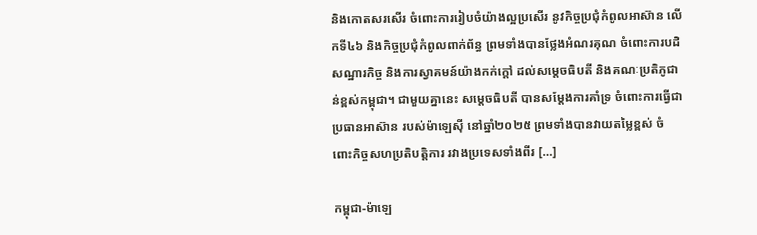និងកោតសរសើរ ចំពោះការរៀបចំយ៉ាងល្អប្រសើរ នូវកិច្ចប្រជុំកំពូលអាស៊ាន លើកទី៤៦ និងកិច្ចប្រជុំកំពូលពាក់ព័ន្ធ ព្រមទាំងបានថ្លែងអំណរគុណ ចំពោះការបដិសណ្ឋារកិច្ច និងការស្វាគមន៍យ៉ាងកក់ក្តៅ ដល់សម្ដេចធិបតី និងគណៈប្រតិភូជាន់ខ្ពស់កម្ពុជា។ ជាមួយគ្នានេះ សម្ដេចធិបតី បានសម្ដែងការគាំទ្រ ចំពោះការធ្វើជាប្រធានអាស៊ាន របស់ម៉ាឡេស៊ី នៅឆ្នាំ២០២៥ ព្រមទាំងបានវាយតម្លៃខ្ពស់ ចំពោះកិច្ចសហប្រតិបត្តិការ រវាងប្រទេសទាំងពីរ […]

កម្ពុជា-ម៉ាឡេ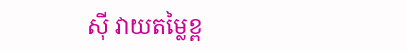ស៊ី វាយតម្លៃខ្ព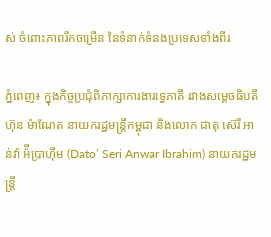ស់ ចំពោះភាពរីកចម្រើន នៃទំនាក់ទំនងប្រទេសទាំងពីរ

ភ្នំពេញ៖ ក្នុងកិច្ចប្រជុំពិភាក្សាការងារទ្វេភាគី រវាងសម្តេចធិបតី ហ៊ុន ម៉ាណែត នាយករដ្ឋមន្ត្រីកម្ពុជា និងលោក ដាតុ ស៊េរី អាន់វ៉ា អ៉ីប្រាហ៊ីម (Dato’ Seri Anwar Ibrahim) នាយករដ្ឋមន្រ្តី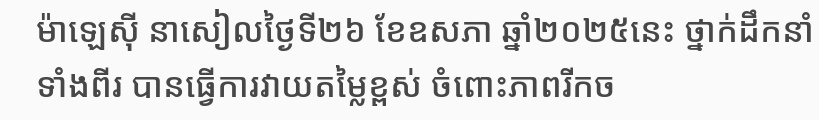ម៉ាឡេស៊ី នាសៀលថ្ងៃទី២៦ ខែឧសភា ឆ្នាំ២០២៥នេះ ថ្នាក់ដឹកនាំទាំងពីរ បានធ្វើការវាយតម្លៃខ្ពស់ ចំពោះភាពរីកច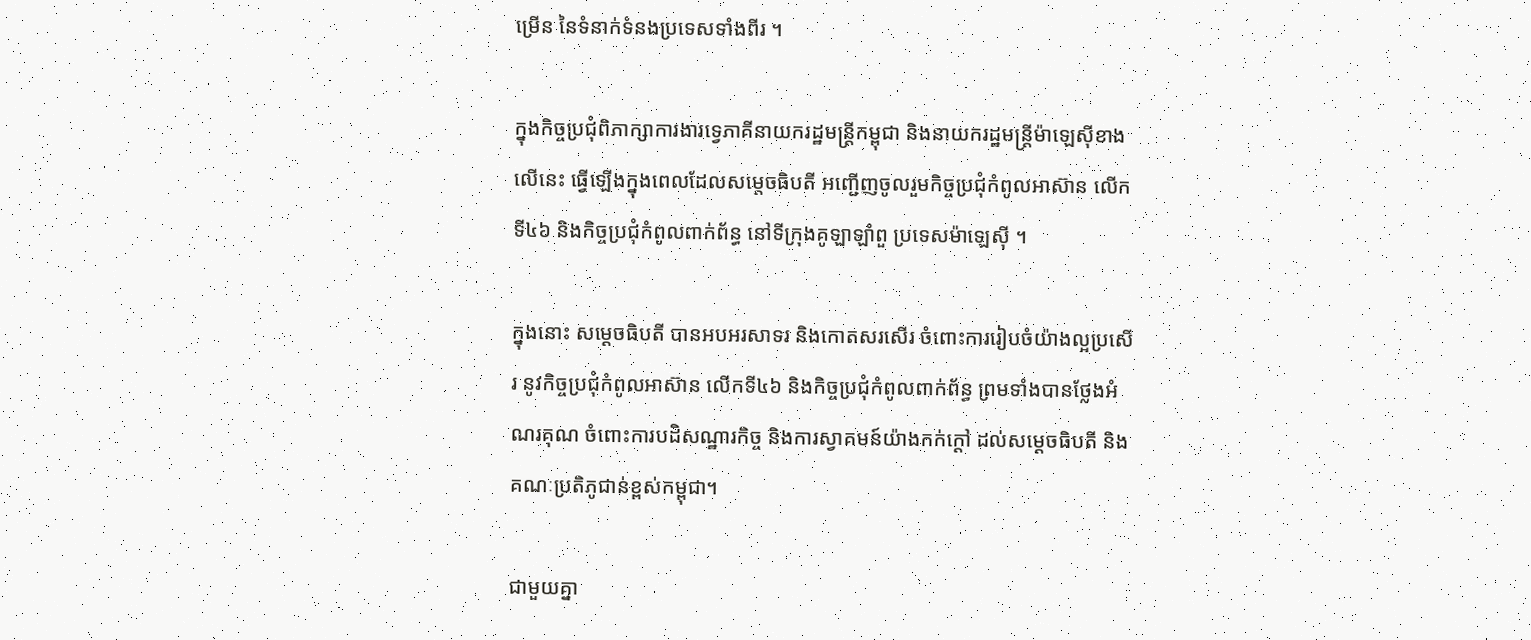ម្រើន នៃទំនាក់ទំនងប្រទេសទាំងពីរ ។

ក្នុងកិច្ចប្រជុំពិភាក្សាការងារទ្វេភាគីនាយករដ្ឋមន្ត្រីកម្ពុជា និងនាយករដ្ឋមន្ត្រីម៉ាឡេស៊ីខាងលើនេះ ធ្វើឡើងក្នុងពេលដែលសម្តេចធិបតី អញ្ជើញចូលរួមកិច្ចប្រជុំកំពូលអាស៊ាន លើកទី៤៦ និងកិច្ចប្រជុំកំពូលពាក់ព័ន្ធ នៅទីក្រុងគូឡាឡាំពួ ប្រទេសម៉ាឡេស៊ី ។

ក្នុងនោះ សម្ដេចធិបតី បានអបអរសាទរ និងកោតសរសើរ ចំពោះការរៀបចំយ៉ាងល្អប្រសើរ នូវកិច្ចប្រជុំកំពូលអាស៊ាន លើកទី៤៦ និងកិច្ចប្រជុំកំពូលពាក់ព័ន្ធ ព្រមទាំងបានថ្លែងអំណរគុណ ចំពោះការបដិសណ្ឋារកិច្ច និងការស្វាគមន៍យ៉ាងកក់ក្តៅ ដល់សម្ដេចធិបតី និងគណៈប្រតិភូជាន់ខ្ពស់កម្ពុជា។

ជាមួយគ្នា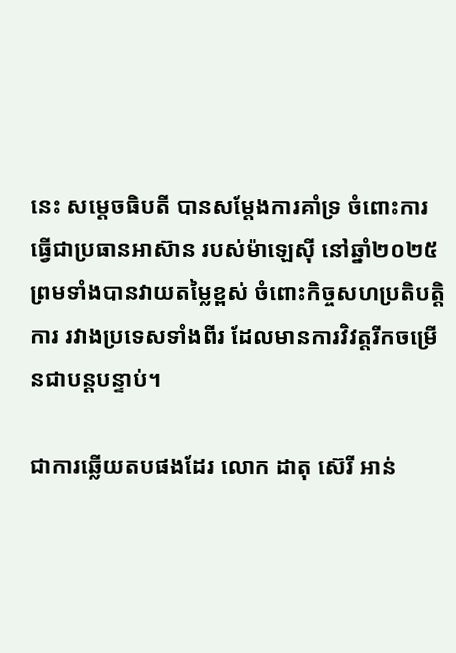នេះ សម្ដេចធិបតី បានសម្ដែងការគាំទ្រ ចំពោះការធ្វើជាប្រធានអាស៊ាន របស់ម៉ាឡេស៊ី នៅឆ្នាំ២០២៥ ព្រមទាំងបានវាយតម្លៃខ្ពស់ ចំពោះកិច្ចសហប្រតិបត្តិការ រវាងប្រទេសទាំងពីរ ដែលមានការវិវត្តរីកចម្រើនជាបន្តបន្ទាប់។

ជាការឆ្លើយតបផងដែរ លោក ដាតុ ស៊េរី អាន់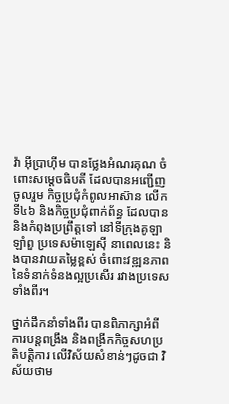វ៉ា អ៊ីប្រាហ៊ីម បានថ្លែងអំណរគុណ ចំពោះសម្ដេចធិបតី ដែលបានអញ្ជើញចូលរួម កិច្ចប្រជុំកំពូលអាស៊ាន លើកទី៤៦ និងកិច្ចប្រជុំពាក់ព័ន្ធ ដែលបាននិងកំពុងប្រព្រឹត្តទៅ នៅទីក្រុងគូឡាឡាំពួ ប្រទេសម៉ាឡេស៊ី នាពេលនេះ និងបានវាយតម្លៃខ្ពស់ ចំពោះវឌ្ឍនភាពនៃទំនាក់ទំនងល្អប្រសើរ រវាងប្រទេសទាំងពីរ។

ថ្នាក់ដឹកនាំទាំងពីរ បានពិភាក្សាអំពីការបន្តពង្រឹង និងពង្រីកកិច្ចសហប្រតិបត្តិការ លើវិស័យសំខាន់ៗដូចជា វិស័យថាម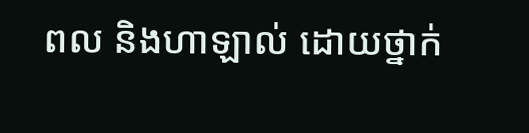ពល និងហាឡាល់ ដោយថ្នាក់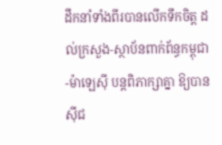ដឹកនាំទាំងពីរបានលើកទឹកចិត្ត ដល់ក្រសួង-ស្ថាប័នពាក់ព័ន្ធកម្ពុជា-ម៉ាឡេស៊ី បន្តពិភាក្សាគ្នា ឱ្យបានស៊ីជ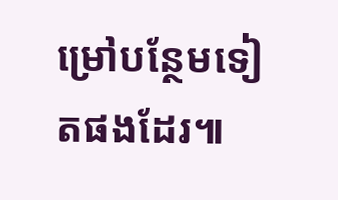ម្រៅបន្ថែមទៀតផងដែរ៕